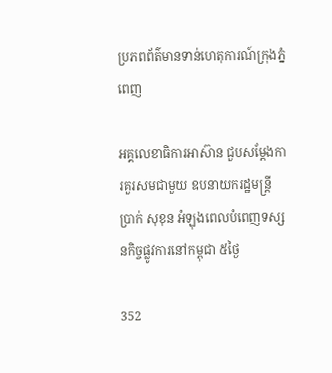ប្រភពព័ត៌មានទាន់ហេតុការណ៍ក្រុងភ្នំពេញ

អគ្គលេខាធិការអាស៊ាន ជួបសម្ដែងការគួរសមជាមួយ ឧបនាយករដ្ឋមន្ត្រី ប្រាក់ សុខុន អំឡុងពេលបំពេញទស្សនកិច្ចផ្លូវការនៅកម្ពុជា ៥ថ្ងៃ

352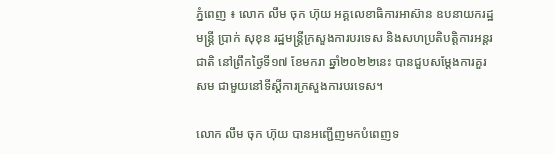ភ្នំពេញ ៖ លោក លឹម ចុក ហ៊ុយ អគ្គលេខាធិការអាស៊ាន ឧបនាយករដ្ឋមន្ត្រី ប្រាក់ សុខុន រដ្ឋមន្ត្រីក្រសួងការបរទេស និងសហប្រតិបត្តិការអន្តរជាតិ នៅព្រឹកថ្ងៃទី១៧ ខែមករា ឆ្នាំ២០២២នេះ បានជួបសម្ដែងការគួរសម ជាមួយនៅទីស្តីការក្រសួងការបរទេស។

លោក លឹម ចុក ហ៊ុយ បានអញ្ជើញមកបំពេញទ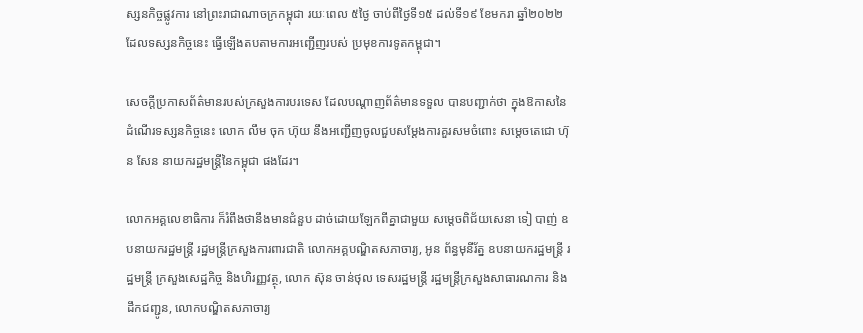ស្សនកិច្ចផ្លូវការ នៅព្រះរាជាណាចក្រកម្ពុជា រយៈពេល ៥ថ្ងៃ ចាប់ពីថ្ងៃទី១៥ ដល់ទី១៩ ខែមករា ឆ្នាំ២០២២ ដែលទស្សនកិច្ចនេះ ធ្វើឡើងតបតាមការអញ្ជើញរបស់ ប្រមុខការទូតកម្ពុជា។

សេចក្តីប្រកាសព័ត៌មានរបស់ក្រសួងការបរទេស ដែលបណ្តាញព័ត៌មានទទួល បានបញ្ជាក់ថា ក្នុងឱកាសនៃដំណើរទស្សនកិច្ចនេះ លោក លឹម ចុក ហ៊ុយ នឹងអញ្ជើញចូលជួបសម្តែងការគួរសមចំពោះ សម្តេចតេជោ ហ៊ុន សែន នាយករដ្ឋមន្រ្តីនៃកម្ពុជា ផងដែរ។

លោកអគ្គលេខាធិការ ក៏រំពឹងថានឹងមានជំនួប ដាច់ដោយឡែកពីគ្នាជាមួយ សម្តេចពិជ័យសេនា ទៀ បាញ់ ឧបនាយករដ្ឋមន្រ្តី រដ្ឋមន្រ្តីក្រសួងការពារជាតិ លោកអគ្គបណ្ឌិតសភាចារ្យ, អូន ព័ន្ធមុនីរ័ត្ន ឧបនាយករដ្ឋមន្ត្រី រដ្ឋមន្រ្ដី ក្រសួងសេដ្ឋកិច្ច និងហិរញ្ញវត្ថុ, លោក ស៊ុន ចាន់ថុល ទេសរដ្ឋមន្រ្តី រដ្ឋមន្រ្តីក្រសួងសាធារណការ និងដឹកជញ្ជូន, លោកបណ្ឌិតសភាចារ្យ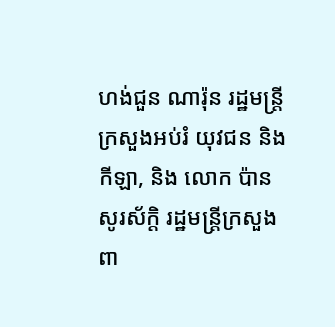ហង់ជួន ណារ៉ុន រដ្ឋមន្រ្តីក្រសួងអប់រំ យុវជន និងកីឡា, និង លោក ប៉ាន សូរស័ក្តិ រដ្ឋមន្ត្រីក្រសួងពា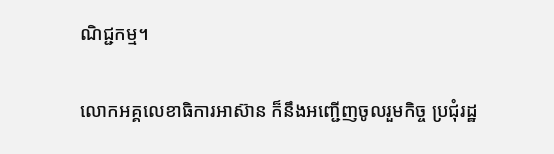ណិជ្ជកម្ម។

លោកអគ្គលេខាធិការអាស៊ាន ក៏នឹងអញ្ជើញចូលរួមកិច្ច ប្រជុំរដ្ឋ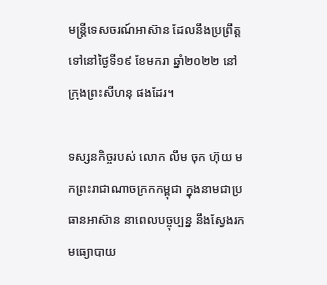មន្រ្តីទេសចរណ៍អាស៊ាន ដែលនឹងប្រព្រឹត្តទៅនៅថ្ងៃទី១៩ ខែមករា ឆ្នាំ២០២២ នៅក្រុងព្រះសីហនុ ផងដែរ។

ទស្សនកិច្ចរបស់ លោក លឹម ចុក ហ៊ុយ មកព្រះរាជាណាចក្រកកម្ពុជា ក្នុងនាមជាប្រធានអាស៊ាន នាពេលបច្ចុប្បន្ន នឹងស្វែងរកមធ្យោបាយ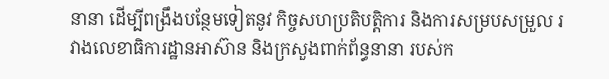នានា ដើម្បីពង្រឹងបន្ថែមទៀតនូវ កិច្ចសហប្រតិបត្តិការ និងការសម្របសម្រួល រវាងលេខាធិការដ្ឋានអាស៊ាន និងក្រសួងពាក់ព័ន្ធនានា របស់ក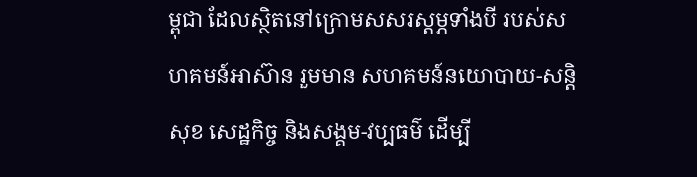ម្ពុជា ដែលស្ថិតនៅក្រោមសសរស្តម្ភទាំងបី របស់សហគមន៍អាស៊ាន រួមមាន សហគមន៍នយោបាយ-សន្តិសុខ សេដ្ឋកិច្ច និងសង្គម-វប្បធម៌ ដើម្បី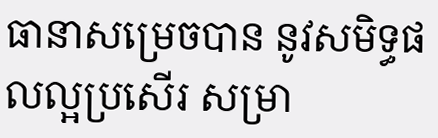ធានាសម្រេចបាន នូវសមិទ្ធផលល្អប្រសើរ សម្រា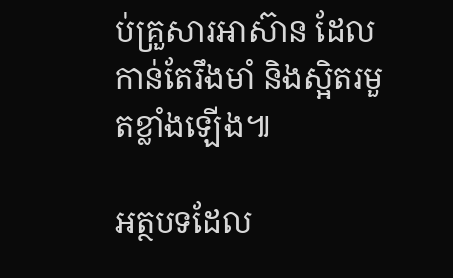ប់គ្រួសារអាស៊ាន ដែលកាន់តែរឹងមាំ និងស្អិតរមួតខ្លាំងឡើង៕

អត្ថបទដែល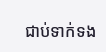ជាប់ទាក់ទង